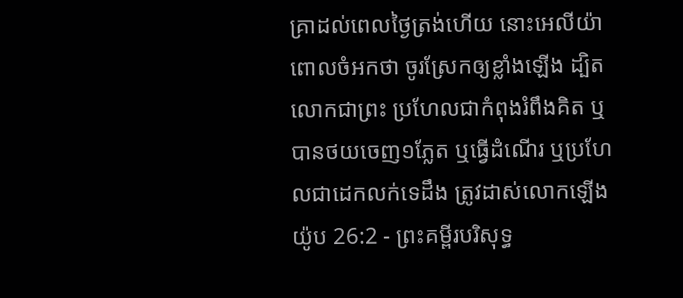គ្រាដល់ពេលថ្ងៃត្រង់ហើយ នោះអេលីយ៉ាពោលចំអកថា ចូរស្រែកឲ្យខ្លាំងឡើង ដ្បិតលោកជាព្រះ ប្រហែលជាកំពុងរំពឹងគិត ឬបានថយចេញ១ភ្លែត ឬធ្វើដំណើរ ឬប្រហែលជាដេកលក់ទេដឹង ត្រូវដាស់លោកឡើង
យ៉ូប 26:2 - ព្រះគម្ពីរបរិសុទ្ធ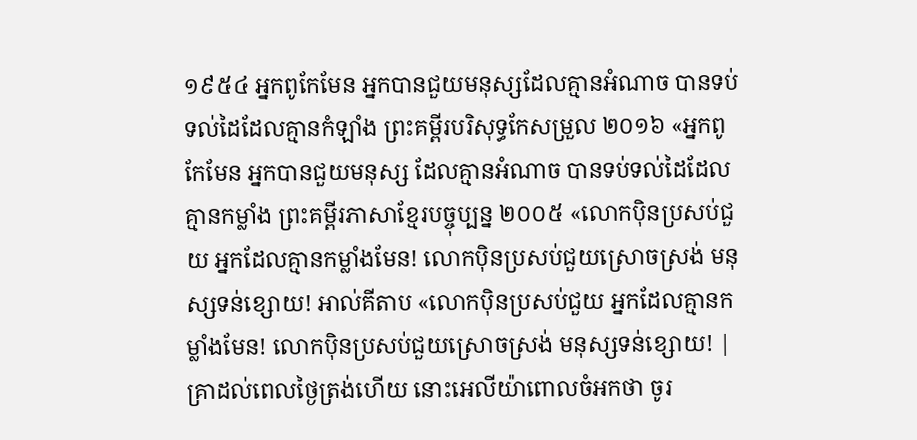១៩៥៤ អ្នកពូកែមែន អ្នកបានជួយមនុស្សដែលគ្មានអំណាច បានទប់ទល់ដៃដែលគ្មានកំឡាំង ព្រះគម្ពីរបរិសុទ្ធកែសម្រួល ២០១៦ «អ្នកពូកែមែន អ្នកបានជួយមនុស្ស ដែលគ្មានអំណាច បានទប់ទល់ដៃដែលគ្មានកម្លាំង ព្រះគម្ពីរភាសាខ្មែរបច្ចុប្បន្ន ២០០៥ «លោកប៉ិនប្រសប់ជួយ អ្នកដែលគ្មានកម្លាំងមែន! លោកប៉ិនប្រសប់ជួយស្រោចស្រង់ មនុស្សទន់ខ្សោយ! អាល់គីតាប «លោកប៉ិនប្រសប់ជួយ អ្នកដែលគ្មានកម្លាំងមែន! លោកប៉ិនប្រសប់ជួយស្រោចស្រង់ មនុស្សទន់ខ្សោយ! |
គ្រាដល់ពេលថ្ងៃត្រង់ហើយ នោះអេលីយ៉ាពោលចំអកថា ចូរ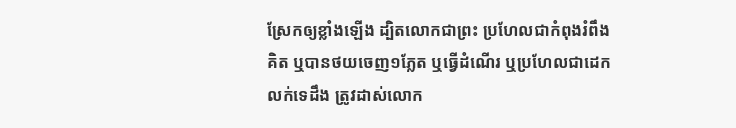ស្រែកឲ្យខ្លាំងឡើង ដ្បិតលោកជាព្រះ ប្រហែលជាកំពុងរំពឹងគិត ឬបានថយចេញ១ភ្លែត ឬធ្វើដំណើរ ឬប្រហែលជាដេកលក់ទេដឹង ត្រូវដាស់លោក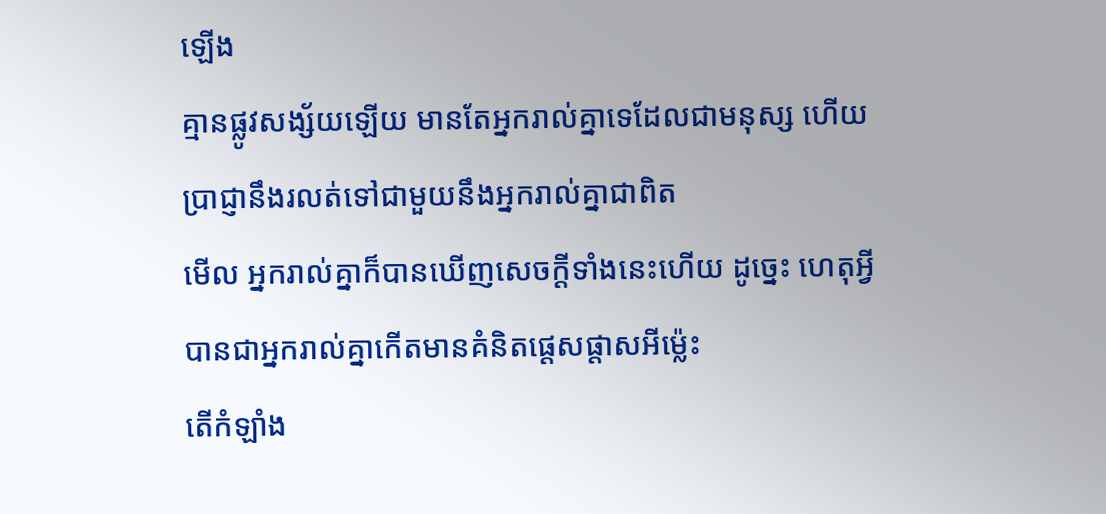ឡើង
គ្មានផ្លូវសង្ស័យឡើយ មានតែអ្នករាល់គ្នាទេដែលជាមនុស្ស ហើយប្រាជ្ញានឹងរលត់ទៅជាមួយនឹងអ្នករាល់គ្នាជាពិត
មើល អ្នករាល់គ្នាក៏បានឃើញសេចក្ដីទាំងនេះហើយ ដូច្នេះ ហេតុអ្វីបានជាអ្នករាល់គ្នាកើតមានគំនិតផ្តេសផ្តាសអីម៉្លេះ
តើកំឡាំង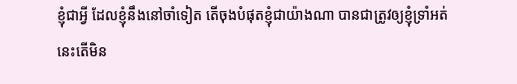ខ្ញុំជាអ្វី ដែលខ្ញុំនឹងនៅចាំទៀត តើចុងបំផុតខ្ញុំជាយ៉ាងណា បានជាត្រូវឲ្យខ្ញុំទ្រាំអត់
នេះតើមិន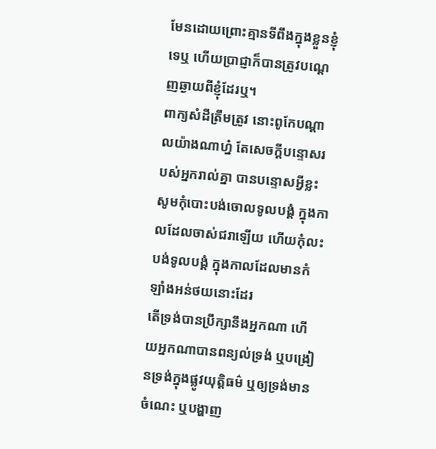មែនដោយព្រោះគ្មានទីពឹងក្នុងខ្លួនខ្ញុំទេឬ ហើយប្រាជ្ញាក៏បានត្រូវបណ្តេញឆ្ងាយពីខ្ញុំដែរឬ។
ពាក្យសំដីត្រឹមត្រូវ នោះពូកែបណ្តាលយ៉ាងណាហ្ន៎ តែសេចក្ដីបន្ទោសរបស់អ្នករាល់គ្នា បានបន្ទោសអ្វីខ្លះ
សូមកុំបោះបង់ចោលទូលបង្គំ ក្នុងកាលដែលចាស់ជរាឡើយ ហើយកុំលះបង់ទូលបង្គំ ក្នុងកាលដែលមានកំឡាំងអន់ថយនោះដែរ
តើទ្រង់បានប្រឹក្សានឹងអ្នកណា ហើយអ្នកណាបានពន្យល់ទ្រង់ ឬបង្រៀនទ្រង់ក្នុងផ្លូវយុត្តិធម៌ ឬឲ្យទ្រង់មានចំណេះ ឬបង្ហាញ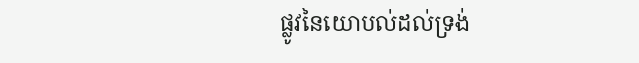ផ្លូវនៃយោបល់ដល់ទ្រង់